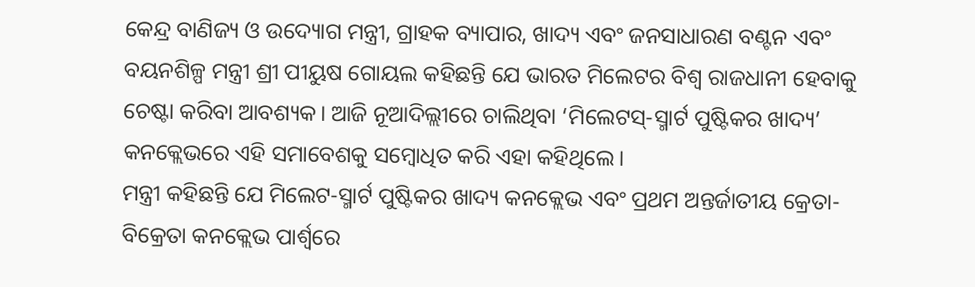କେନ୍ଦ୍ର ବାଣିଜ୍ୟ ଓ ଉଦ୍ୟୋଗ ମନ୍ତ୍ରୀ, ଗ୍ରାହକ ବ୍ୟାପାର, ଖାଦ୍ୟ ଏବଂ ଜନସାଧାରଣ ବଣ୍ଟନ ଏବଂ ବୟନଶିଳ୍ପ ମନ୍ତ୍ରୀ ଶ୍ରୀ ପୀୟୁଷ ଗୋୟଲ କହିଛନ୍ତି ଯେ ଭାରତ ମିଲେଟର ବିଶ୍ୱ ରାଜଧାନୀ ହେବାକୁ ଚେଷ୍ଟା କରିବା ଆବଶ୍ୟକ। ଆଜି ନୂଆଦିଲ୍ଲୀରେ ଚାଲିଥିବା ‘ମିଲେଟସ୍-ସ୍ମାର୍ଟ ପୁଷ୍ଟିକର ଖାଦ୍ୟ’ କନକ୍ଲେଭରେ ଏହି ସମାବେଶକୁ ସମ୍ବୋଧିତ କରି ଏହା କହିଥିଲେ।
ମନ୍ତ୍ରୀ କହିଛନ୍ତି ଯେ ମିଲେଟ-ସ୍ମାର୍ଟ ପୁଷ୍ଟିକର ଖାଦ୍ୟ କନକ୍ଲେଭ ଏବଂ ପ୍ରଥମ ଅନ୍ତର୍ଜାତୀୟ କ୍ରେତା-ବିକ୍ରେତା କନକ୍ଲେଭ ପାର୍ଶ୍ୱରେ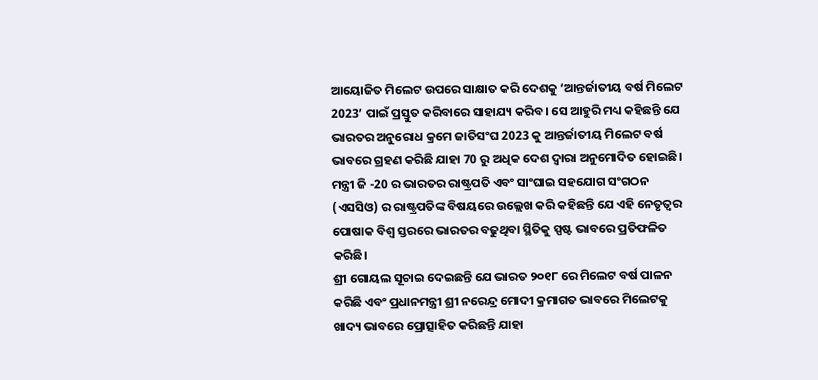ଆୟୋଜିତ ମିଲେଟ ଉପରେ ସାକ୍ଷାତ କରି ଦେଶକୁ ‘ଆନ୍ତର୍ଜାତୀୟ ବର୍ଷ ମିଲେଟ 2023’ ପାଇଁ ପ୍ରସ୍ତୁତ କରିବାରେ ସାହାଯ୍ୟ କରିବ। ସେ ଆହୁରି ମଧ୍ୟ କହିଛନ୍ତି ଯେ ଭାରତର ଅନୁରୋଧ କ୍ରମେ ଜାତିସଂଘ 2023 କୁ ଆନ୍ତର୍ଜାତୀୟ ମିଲେଟ ବର୍ଷ ଭାବରେ ଗ୍ରହଣ କରିଛି ଯାହା 70 ରୁ ଅଧିକ ଦେଶ ଦ୍ୱାରା ଅନୁମୋଦିତ ହୋଇଛି। ମନ୍ତ୍ରୀ ଜି -20 ର ଭାରତର ରାଷ୍ଟ୍ରପତି ଏବଂ ସାଂଘାଇ ସହଯୋଗ ସଂଗଠନ (ଏସସିଓ) ର ରାଷ୍ଟ୍ରପତିଙ୍କ ବିଷୟରେ ଉଲ୍ଲେଖ କରି କହିଛନ୍ତି ଯେ ଏହି ନେତୃତ୍ୱର ପୋଷାକ ବିଶ୍ୱ ସ୍ତରରେ ଭାରତର ବଢୁଥିବା ସ୍ଥିତିକୁ ସ୍ପଷ୍ଟ ଭାବରେ ପ୍ରତିଫଳିତ କରିଛି।
ଶ୍ରୀ ଗୋୟଲ ସୂଚାଇ ଦେଇଛନ୍ତି ଯେ ଭାରତ ୨୦୧୮ ରେ ମିଲେଟ ବର୍ଷ ପାଳନ କରିଛି ଏବଂ ପ୍ରଧାନମନ୍ତ୍ରୀ ଶ୍ରୀ ନରେନ୍ଦ୍ର ମୋଦୀ କ୍ରମାଗତ ଭାବରେ ମିଲେଟକୁ ଖାଦ୍ୟ ଭାବରେ ପ୍ରୋତ୍ସାହିତ କରିଛନ୍ତି ଯାହା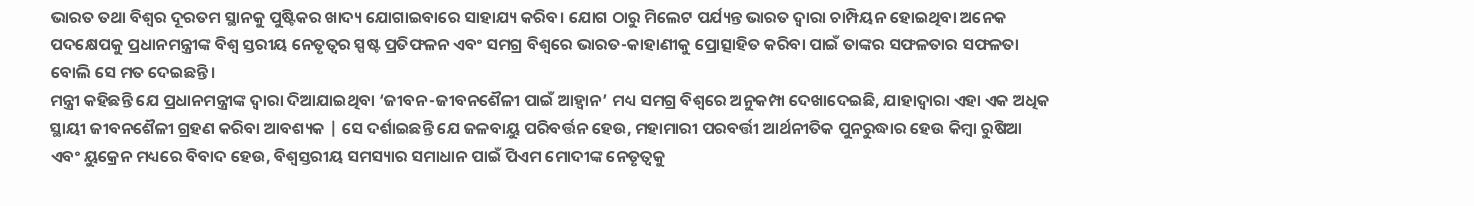ଭାରତ ତଥା ବିଶ୍ୱର ଦୂରତମ ସ୍ଥାନକୁ ପୁଷ୍ଟିକର ଖାଦ୍ୟ ଯୋଗାଇବାରେ ସାହାଯ୍ୟ କରିବ। ଯୋଗ ଠାରୁ ମିଲେଟ ପର୍ଯ୍ୟନ୍ତ ଭାରତ ଦ୍ୱାରା ଚାମ୍ପିୟନ ହୋଇଥିବା ଅନେକ ପଦକ୍ଷେପକୁ ପ୍ରଧାନମନ୍ତ୍ରୀଙ୍କ ବିଶ୍ୱ ସ୍ତରୀୟ ନେତୃତ୍ୱର ସ୍ପଷ୍ଟ ପ୍ରତିଫଳନ ଏବଂ ସମଗ୍ର ବିଶ୍ୱରେ ଭାରତ-କାହାଣୀକୁ ପ୍ରୋତ୍ସାହିତ କରିବା ପାଇଁ ତାଙ୍କର ସଫଳତାର ସଫଳତା ବୋଲି ସେ ମତ ଦେଇଛନ୍ତି।
ମନ୍ତ୍ରୀ କହିଛନ୍ତି ଯେ ପ୍ରଧାନମନ୍ତ୍ରୀଙ୍କ ଦ୍ୱାରା ଦିଆଯାଇଥିବା ‘ଜୀବନ-ଜୀବନଶୈଳୀ ପାଇଁ ଆହ୍ୱାନ’ ମଧ୍ୟ ସମଗ୍ର ବିଶ୍ୱରେ ଅନୁକମ୍ପା ଦେଖାଦେଇଛି, ଯାହାଦ୍ୱାରା ଏହା ଏକ ଅଧିକ ସ୍ଥାୟୀ ଜୀବନଶୈଳୀ ଗ୍ରହଣ କରିବା ଆବଶ୍ୟକ | ସେ ଦର୍ଶାଇଛନ୍ତି ଯେ ଜଳବାୟୁ ପରିବର୍ତ୍ତନ ହେଉ, ମହାମାରୀ ପରବର୍ତ୍ତୀ ଆର୍ଥନୀତିକ ପୁନରୁଦ୍ଧାର ହେଉ କିମ୍ବା ରୁଷିଆ ଏବଂ ୟୁକ୍ରେନ ମଧ୍ୟରେ ବିବାଦ ହେଉ, ବିଶ୍ୱସ୍ତରୀୟ ସମସ୍ୟାର ସମାଧାନ ପାଇଁ ପିଏମ ମୋଦୀଙ୍କ ନେତୃତ୍ୱକୁ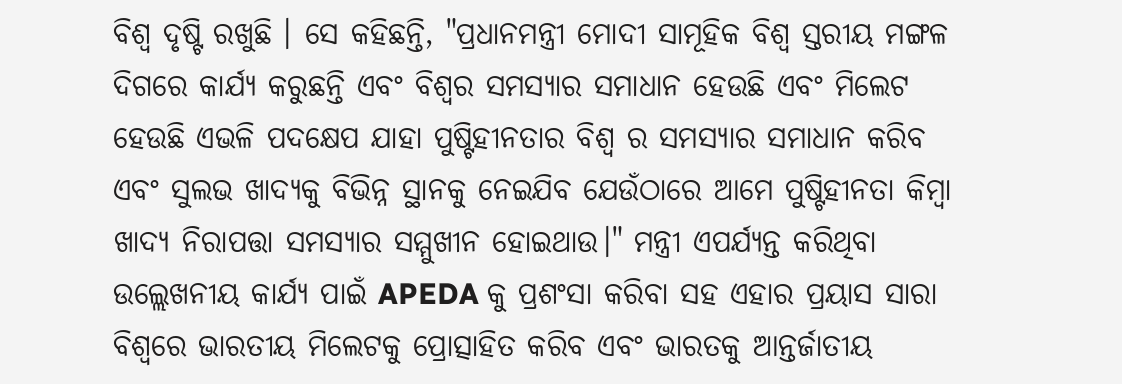ବିଶ୍ୱ ଦୃଷ୍ଟି ରଖୁଛି । ସେ କହିଛନ୍ତି, "ପ୍ରଧାନମନ୍ତ୍ରୀ ମୋଦୀ ସାମୂହିକ ବିଶ୍ୱ ସ୍ତରୀୟ ମଙ୍ଗଳ ଦିଗରେ କାର୍ଯ୍ୟ କରୁଛନ୍ତି ଏବଂ ବିଶ୍ୱର ସମସ୍ୟାର ସମାଧାନ ହେଉଛି ଏବଂ ମିଲେଟ ହେଉଛି ଏଭଳି ପଦକ୍ଷେପ ଯାହା ପୁଷ୍ଟିହୀନତାର ବିଶ୍ୱ ର ସମସ୍ୟାର ସମାଧାନ କରିବ ଏବଂ ସୁଲଭ ଖାଦ୍ୟକୁ ବିଭିନ୍ନ ସ୍ଥାନକୁ ନେଇଯିବ ଯେଉଁଠାରେ ଆମେ ପୁଷ୍ଟିହୀନତା କିମ୍ବା ଖାଦ୍ୟ ନିରାପତ୍ତା ସମସ୍ୟାର ସମ୍ମୁଖୀନ ହୋଇଥାଉ।" ମନ୍ତ୍ରୀ ଏପର୍ଯ୍ୟନ୍ତ କରିଥିବା ଉଲ୍ଲେଖନୀୟ କାର୍ଯ୍ୟ ପାଇଁ APEDA କୁ ପ୍ରଶଂସା କରିବା ସହ ଏହାର ପ୍ରୟାସ ସାରା ବିଶ୍ୱରେ ଭାରତୀୟ ମିଲେଟକୁ ପ୍ରୋତ୍ସାହିତ କରିବ ଏବଂ ଭାରତକୁ ଆନ୍ତର୍ଜାତୀୟ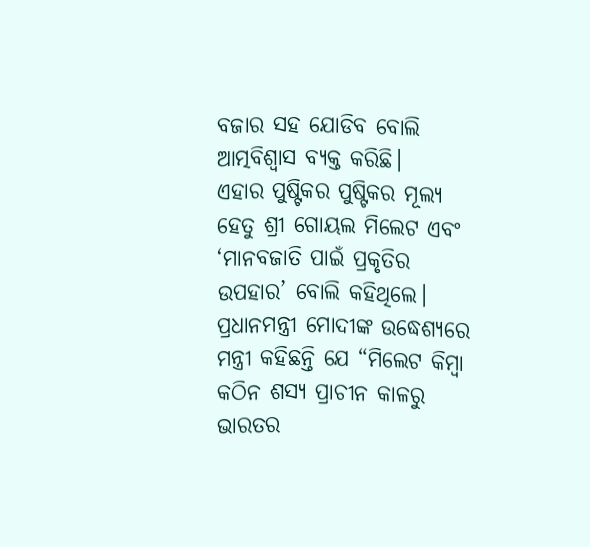ବଜାର ସହ ଯୋଡିବ ବୋଲି ଆତ୍ମବିଶ୍ୱାସ ବ୍ୟକ୍ତ କରିଛି।
ଏହାର ପୁଷ୍ଟିକର ପୁଷ୍ଟିକର ମୂଲ୍ୟ ହେତୁ ଶ୍ରୀ ଗୋୟଲ ମିଲେଟ ଏବଂ ‘ମାନବଜାତି ପାଇଁ ପ୍ରକୃତିର ଉପହାର’ ବୋଲି କହିଥିଲେ। ପ୍ରଧାନମନ୍ତ୍ରୀ ମୋଦୀଙ୍କ ଉଦ୍ଧେଶ୍ୟରେ ମନ୍ତ୍ରୀ କହିଛନ୍ତି ଯେ “ମିଲେଟ କିମ୍ବା କଠିନ ଶସ୍ୟ ପ୍ରାଚୀନ କାଳରୁ ଭାରତର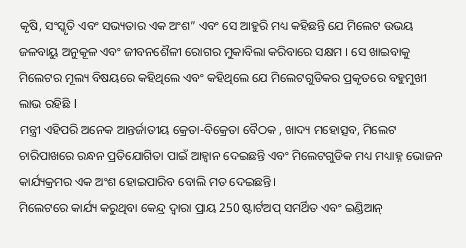କୃଷି, ସଂସ୍କୃତି ଏବଂ ସଭ୍ୟତାର ଏକ ଅଂଶ” ଏବଂ ସେ ଆହୁରି ମଧ୍ୟ କହିଛନ୍ତି ଯେ ମିଲେଟ ଉଭୟ ଜଳବାୟୁ ଅନୁକୂଳ ଏବଂ ଜୀବନଶୈଳୀ ରୋଗର ମୁକାବିଲା କରିବାରେ ସକ୍ଷମ । ସେ ଖାଇବାକୁ ମିଲେଟର ମୂଲ୍ୟ ବିଷୟରେ କହିଥିଲେ ଏବଂ କହିଥିଲେ ଯେ ମିଲେଟଗୁଡିକର ପ୍ରକୃତରେ ବହୁମୁଖୀ ଲାଭ ରହିଛି l
ମନ୍ତ୍ରୀ ଏହିପରି ଅନେକ ଆନ୍ତର୍ଜାତୀୟ କ୍ରେତା-ବିକ୍ରେତା ବୈଠକ , ଖାଦ୍ୟ ମହୋତ୍ସବ, ମିଲେଟ ଚାରିପାଖରେ ରନ୍ଧନ ପ୍ରତିଯୋଗିତା ପାଇଁ ଆହ୍ୱାନ ଦେଇଛନ୍ତି ଏବଂ ମିଲେଟଗୁଡିକ ମଧ୍ୟ ମଧ୍ୟାହ୍ନ ଭୋଜନ କାର୍ଯ୍ୟକ୍ରମର ଏକ ଅଂଶ ହୋଇପାରିବ ବୋଲି ମତ ଦେଇଛନ୍ତି।
ମିଲେଟରେ କାର୍ଯ୍ୟ କରୁଥିବା କେନ୍ଦ୍ର ଦ୍ୱାରା ପ୍ରାୟ 250 ଷ୍ଟାର୍ଟଅପ୍ ସମର୍ଥିତ ଏବଂ ଇଣ୍ଡିଆନ୍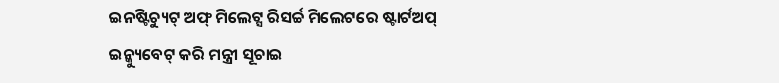ଇନଷ୍ଟିଚ୍ୟୁଟ୍ ଅଫ୍ ମିଲେଟ୍ସ ରିସର୍ଚ୍ଚ ମିଲେଟରେ ଷ୍ଟାର୍ଟଅପ୍ ଇନ୍କ୍ୟୁବେଟ୍ କରି ମନ୍ତ୍ରୀ ସୂଚାଇ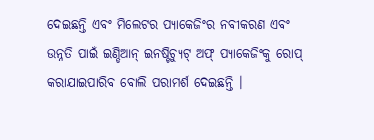ଦେଇଛନ୍ତି ଏବଂ ମିଲେଟର ପ୍ୟାକେଜିଂର ନବୀକରଣ ଏବଂ ଉନ୍ନତି ପାଇଁ ଇଣ୍ଡିଆନ୍ ଇନଷ୍ଟିଚ୍ୟୁଟ୍ ଅଫ୍ ପ୍ୟାକେଜିଂକୁ ରୋପ୍ କରାଯାଇପାରିବ ବୋଲି ପରାମର୍ଶ ଦେଇଛନ୍ତି ।